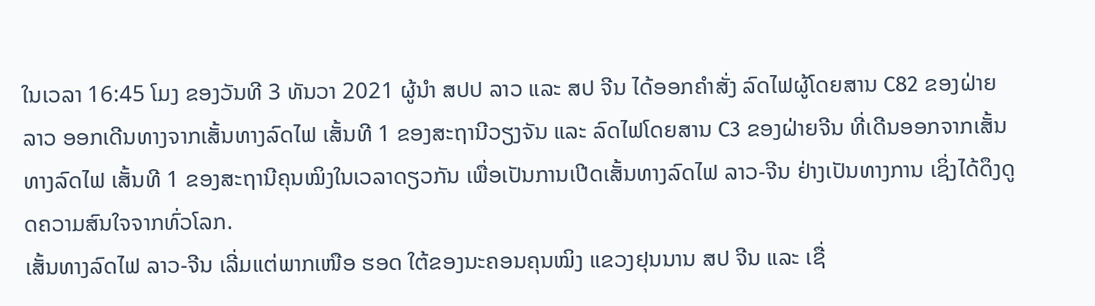ໃນເວລາ 16:45 ໂມງ ຂອງວັນທີ 3 ທັນວາ 2021 ຜູ້ນຳ ສປປ ລາວ ແລະ ສປ ຈີນ ໄດ້ອອກຄຳສັ່ງ ລົດໄຟຜູ້ໂດຍສານ C82 ຂອງຝ່າຍລາວ ອອກເດີນທາງຈາກເສັ້ນທາງລົດໄຟ ເສັ້ນທີ 1 ຂອງສະຖານີວຽງຈັນ ແລະ ລົດໄຟໂດຍສານ C3 ຂອງຝ່າຍຈີນ ທີ່ເດີນອອກຈາກເສັ້ນທາງລົດໄຟ ເສັ້ນທີ 1 ຂອງສະຖານີຄຸນໝິງໃນເວລາດຽວກັນ ເພື່ອເປັນການເປີດເສັ້ນທາງລົດໄຟ ລາວ-ຈີນ ຢ່າງເປັນທາງການ ເຊິ່ງໄດ້ດຶງດູດຄວາມສົນໃຈຈາກທົ່ວໂລກ.
ເສັ້ນທາງລົດໄຟ ລາວ-ຈີນ ເລີ່ມແຕ່ພາກເໜືອ ຮອດ ໃຕ້ຂອງນະຄອນຄຸນໝິງ ແຂວງຢຸນນານ ສປ ຈີນ ແລະ ເຊື່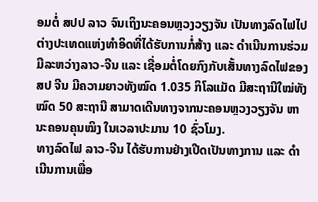ອມຕໍ່ ສປປ ລາວ ຈົນເຖິງນະຄອນຫຼວງວຽງຈັນ ເປັນທາງລົດໄຟໄປຕ່າງປະເທດແຫ່ງທຳອິດທີ່ໄດ້ຮັບການກໍ່ສ້າງ ແລະ ດຳເນີນການຮ່ວມມືລະຫວ່າງລາວ-ຈີນ ແລະ ເຊື່ອມຕໍ່ໂດຍກົງກັບເສັ້ນທາງລົດໄຟຂອງ ສປ ຈີນ ມີຄວາມຍາວທັງໝົດ 1.035 ກິໂລແມັດ ມີສະຖານີໃໝ່ທັງໝົດ 50 ສະຖານີ ສາມາດເດີນທາງຈາກນະຄອນຫຼວງວຽງຈັນ ຫານະຄອນຄຸນໝິງ ໃນເວລາປະມານ 10 ຊົ່ວໂມງ.
ທາງລົດໄຟ ລາວ-ຈີນ ໄດ້ຮັບການຢ່າງເປີດເປັນທາງການ ແລະ ດຳເນີນການເພື່ອ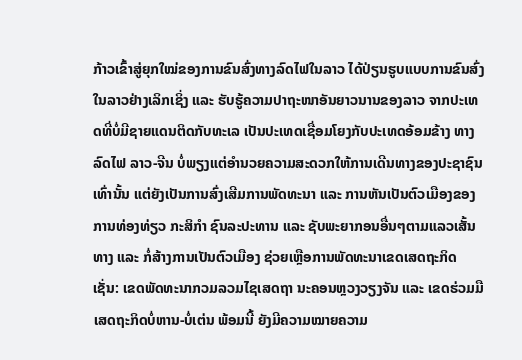ກ້າວເຂົ້າສູ່ຍຸກໃໝ່ຂອງການຂົນສົ່ງທາງລົດໄຟໃນລາວ ໄດ້ປ່ຽນຮູບແບບການຂົນສົ່ງໃນລາວຢ່າງເລິກເຊິ່ງ ແລະ ຮັບຮູ້ຄວາມປາຖະໜາອັນຍາວນານຂອງລາວ ຈາກປະເທດທີ່ບໍ່ມີຊາຍແດນຕິດກັບທະເລ ເປັນປະເທດເຊື່ອມໂຍງກັບປະເທດອ້ອມຂ້າງ ທາງລົດໄຟ ລາວ-ຈີນ ບໍ່ພຽງແຕ່ອຳນວຍຄວາມສະດວກໃຫ້ການເດີນທາງຂອງປະຊາຊົນເທົ່ານັ້ນ ແຕ່ຍັງເປັນການສົ່ງເສີມການພັດທະນາ ແລະ ການຫັນເປັນຕົວເມືອງຂອງການທ່ອງທ່ຽວ ກະສິກຳ ຊົນລະປະທານ ແລະ ຊັບພະຍາກອນອື່ນໆຕາມແລວເສັ້ນທາງ ແລະ ກໍ່ສ້າງການເປັນຕົວເມືອງ ຊ່ວຍເຫຼືອການພັດທະນາເຂດເສດຖະກິດ ເຊັ່ນ: ເຂດພັດທະນາກວມລວມໄຊເສດຖາ ນະຄອນຫຼວງວຽງຈັນ ແລະ ເຂດຮ່ວມມືເສດຖະກິດບໍ່ຫານ-ບໍ່ເຕ່ນ ພ້ອມນີ້ ຍັງມີຄວາມໝາຍຄວາມ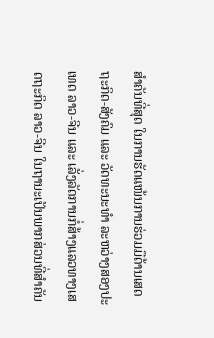ສຳຄັນທີ່ສຸດ ໃນການຮັດແໜ້ນການຮ່ວມມືດ້ານເສດຖະກິດ-ສັງຄົມ ແລະ ວັດທະນະທຳ ລະຫວ່າງສອງປະເທດ ລາວ-ຈີນ ແລະ ເລັ່ງລັດການກໍ່ສ້າງແລວທາງເສດຖະກິດ ລາວ-ຈີນ ໃນຖານະເປັນພາກສ່ວນທີ່ສຳຄັນ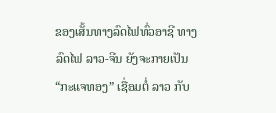ຂອງເສັ້ນທາງລົດໄຟທົ່ວອາຊີ ທາງລົດໄຟ ລາວ-ຈີນ ຍັງຈະກາຍເປັນ “ກະແຈທອງ” ເຊື່ອມຕໍ່ ລາວ ກັບ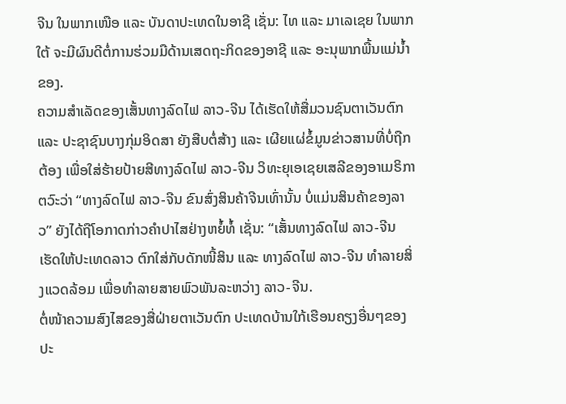ຈີນ ໃນພາກເໜືອ ແລະ ບັນດາປະເທດໃນອາຊີ ເຊັ່ນ: ໄທ ແລະ ມາເລເຊຍ ໃນພາກໃຕ້ ຈະມີຜົນດີຕໍ່ການຮ່ວມມືດ້ານເສດຖະກິດຂອງອາຊີ ແລະ ອະນຸພາກພື້ນແມ່ນໍ້າຂອງ.
ຄວາມສຳເລັດຂອງເສັ້ນທາງລົດໄຟ ລາວ-ຈີນ ໄດ້ເຮັດໃຫ້ສື່ມວນຊົນຕາເວັນຕົກ ແລະ ປະຊາຊົນບາງກຸ່ມອິດສາ ຍັງສືບຕໍ່ສ້າງ ແລະ ເຜີຍແຜ່ຂໍ້ມູນຂ່າວສານທີ່ບໍ່ຖືກຕ້ອງ ເພື່ອໃສ່ຮ້າຍປ້າຍສີທາງລົດໄຟ ລາວ-ຈີນ ວິທະຍຸເອເຊຍເສລີຂອງອາເມຣິກາ ຕວົະວ່າ “ທາງລົດໄຟ ລາວ-ຈີນ ຂົນສົ່ງສິນຄ້າຈີນເທົ່ານັ້ນ ບໍ່ແມ່ນສິນຄ້າຂອງລາວ” ຍັງໄດ້ຖືໂອກາດກ່າວຄຳປາໄສຢ່າງຫຍໍ້ທໍ້ ເຊັ່ນ: “ເສັ້ນທາງລົດໄຟ ລາວ-ຈີນ ເຮັດໃຫ້ປະເທດລາວ ຕົກໃສ່ກັບດັກໜີ້ສິນ ແລະ ທາງລົດໄຟ ລາວ-ຈີນ ທຳລາຍສິ່ງແວດລ້ອມ ເພື່ອທຳລາຍສາຍພົວພັນລະຫວ່າງ ລາວ-ຈີນ.
ຕໍ່ໜ້າຄວາມສົງໄສຂອງສື່ຝ່າຍຕາເວັນຕົກ ປະເທດບ້ານໃກ້ເຮືອນຄຽງອື່ນໆຂອງປະ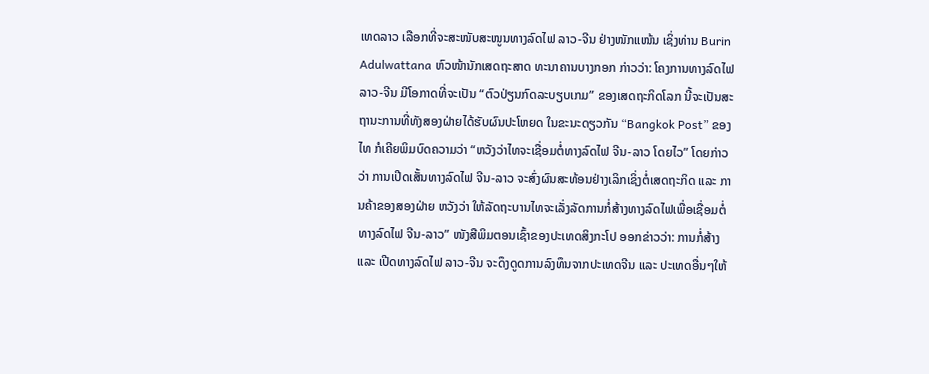ເທດລາວ ເລືອກທີ່ຈະສະໜັບສະໜູນທາງລົດໄຟ ລາວ-ຈີນ ຢ່າງໜັກແໜ້ນ ເຊິ່ງທ່ານ Burin Adulwattana ຫົວໜ້ານັກເສດຖະສາດ ທະນາຄານບາງກອກ ກ່າວວ່າ: ໂຄງການທາງລົດໄຟ ລາວ-ຈີນ ມີໂອກາດທີ່ຈະເປັນ “ຕົວປ່ຽນກົດລະບຽບເກມ” ຂອງເສດຖະກິດໂລກ ນີ້ຈະເປັນສະຖານະການທີ່ທັງສອງຝ່າຍໄດ້ຮັບຜົນປະໂຫຍດ ໃນຂະນະດຽວກັນ “Bangkok Post” ຂອງໄທ ກໍເຄີຍພິມບົດຄວາມວ່າ “ຫວັງວ່າໄທຈະເຊື່ອມຕໍ່ທາງລົດໄຟ ຈີນ-ລາວ ໂດຍໄວ” ໂດຍກ່າວວ່າ ການເປີດເສັ້ນທາງລົດໄຟ ຈີນ-ລາວ ຈະສົ່ງຜົນສະທ້ອນຢ່າງເລິກເຊິ່ງຕໍ່ເສດຖະກິດ ແລະ ການຄ້າຂອງສອງຝ່າຍ ຫວັງວ່າ ໃຫ້ລັດຖະບານໄທຈະເລັ່ງລັດການກໍ່ສ້າງທາງລົດໄຟເພື່ອເຊື່ອມຕໍ່ທາງລົດໄຟ ຈີນ-ລາວ” ໜັງສືພິມຕອນເຊົ້າຂອງປະເທດສິງກະໂປ ອອກຂ່າວວ່າ: ການກໍ່ສ້າງ ແລະ ເປີດທາງລົດໄຟ ລາວ-ຈີນ ຈະດຶງດູດການລົງທຶນຈາກປະເທດຈີນ ແລະ ປະເທດອື່ນໆໃຫ້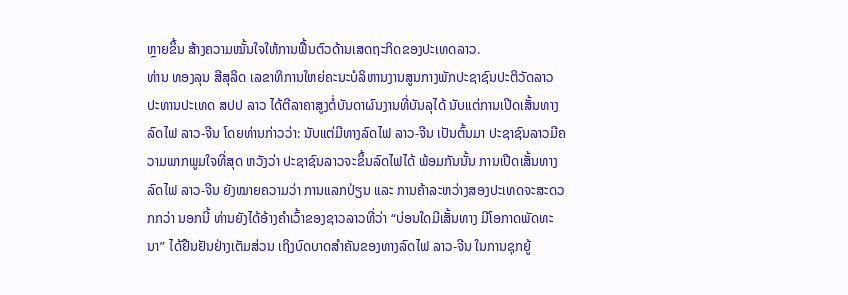ຫຼາຍຂຶ້ນ ສ້າງຄວາມໝັ້ນໃຈໃຫ້ການຟື້ນຕົວດ້ານເສດຖະກິດຂອງປະເທດລາວ.
ທ່ານ ທອງລຸນ ສີສຸລິດ ເລຂາທິການໃຫຍ່ຄະນະບໍລິຫານງານສູນກາງພັກປະຊາຊົນປະຕິວັດລາວ ປະທານປະເທດ ສປປ ລາວ ໄດ້ຕີລາຄາສູງຕໍ່ບັນດາຜົນງານທີ່ບັນລຸໄດ້ ນັບແຕ່ການເປີດເສັ້ນທາງລົດໄຟ ລາວ-ຈີນ ໂດຍທ່ານກ່າວວ່າ: ນັບແຕ່ມີທາງລົດໄຟ ລາວ-ຈີນ ເປັນຕົ້ນມາ ປະຊາຊົນລາວມີຄວາມພາກພູມໃຈທີ່ສຸດ ຫວັງວ່າ ປະຊາຊົນລາວຈະຂຶ້ນລົດໄຟໄດ້ ພ້ອມກັນນັ້ນ ການເປີດເສັ້ນທາງລົດໄຟ ລາວ-ຈີນ ຍັງໝາຍຄວາມວ່າ ການແລກປ່ຽນ ແລະ ການຄ້າລະຫວ່າງສອງປະເທດຈະສະດວກກວ່າ ນອກນີ້ ທ່ານຍັງໄດ້ອ້າງຄຳເວົ້າຂອງຊາວລາວທີ່ວ່າ “ບ່ອນໃດມີເສັ້ນທາງ ມີໂອກາດພັດທະນາ” ໄດ້ຢືນຢັນຢ່າງເຕັມສ່ວນ ເຖິງບົດບາດສຳຄັນຂອງທາງລົດໄຟ ລາວ-ຈີນ ໃນການຊຸກຍູ້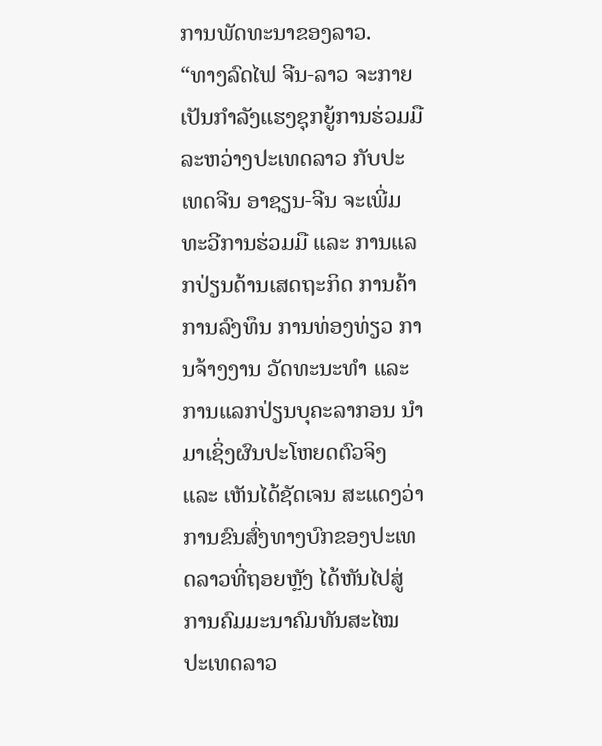ການພັດທະນາຂອງລາວ.
“ທາງລົດໄຟ ຈີນ-ລາວ ຈະກາຍເປັນກຳລັງແຮງຊຸກຍູ້ການຮ່ວມມື ລະຫວ່າງປະເທດລາວ ກັບປະເທດຈີນ ອາຊຽນ-ຈີນ ຈະເພີ່ມທະວີການຮ່ວມມື ແລະ ການແລກປ່ຽນດ້ານເສດຖະກິດ ການຄ້າ ການລົງທຶນ ການທ່ອງທ່ຽວ ການຈ້າງງານ ວັດທະນະທຳ ແລະ ການແລກປ່ຽນບຸຄະລາກອນ ນຳມາເຊິ່ງຜົນປະໂຫຍດຕົວຈິງ ແລະ ເຫັນໄດ້ຊັດເຈນ ສະແດງວ່າການຂົນສົ່ງທາງບົກຂອງປະເທດລາວທີ່ຖອຍຫຼັງ ໄດ້ຫັນໄປສູ່ການຄົມມະນາຄົມທັນສະໄໝ ປະເທດລາວ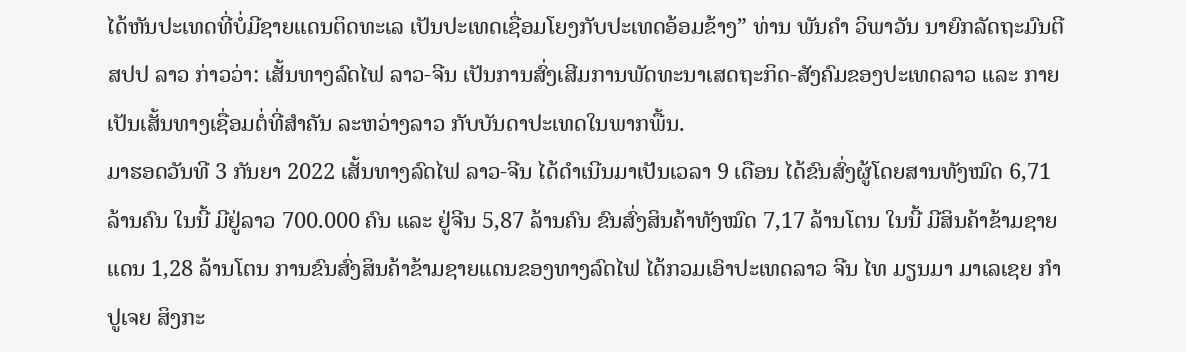ໄດ້ຫັນປະເທດທີ່ບໍ່ມີຊາຍແດນຕິດທະເລ ເປັນປະເທດເຊື່ອມໂຍງກັບປະເທດອ້ອມຂ້າງ” ທ່ານ ພັນຄຳ ວິພາວັນ ນາຍົກລັດຖະມົນຕີ ສປປ ລາວ ກ່າວວ່າ: ເສັ້ນທາງລົດໄຟ ລາວ-ຈີນ ເປັນການສົ່ງເສີມການພັດທະນາເສດຖະກິດ-ສັງຄົມຂອງປະເທດລາວ ແລະ ກາຍເປັນເສັ້ນທາງເຊື່ອມຕໍ່ທີ່ສຳຄັນ ລະຫວ່າງລາວ ກັບບັນດາປະເທດໃນພາກພື້ນ.
ມາຮອດວັນທີ 3 ກັນຍາ 2022 ເສັ້ນທາງລົດໄຟ ລາວ-ຈີນ ໄດ້ດຳເນີນມາເປັນເວລາ 9 ເດືອນ ໄດ້ຂົນສົ່ງຜູ້ໂດຍສານທັງໝົດ 6,71 ລ້ານຄົນ ໃນນີ້ ມີຢູ່ລາວ 700.000 ຄົນ ແລະ ຢູ່ຈີນ 5,87 ລ້ານຄົນ ຂົນສົ່ງສິນຄ້າທັງໝົດ 7,17 ລ້ານໂຕນ ໃນນີ້ ມີສິນຄ້າຂ້າມຊາຍແດນ 1,28 ລ້ານໂຕນ ການຂົນສົ່ງສິນຄ້າຂ້າມຊາຍແດນຂອງທາງລົດໄຟ ໄດ້ກວມເອົາປະເທດລາວ ຈີນ ໄທ ມຽນມາ ມາເລເຊຍ ກຳປູເຈຍ ສິງກະ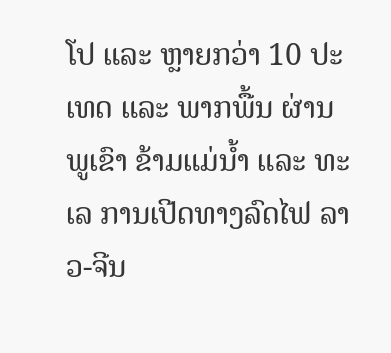ໂປ ແລະ ຫຼາຍກວ່າ 10 ປະເທດ ແລະ ພາກພື້ນ ຜ່ານພູເຂົາ ຂ້າມແມ່ນໍ້າ ແລະ ທະເລ ການເປີດທາງລົດໄຟ ລາວ-ຈີນ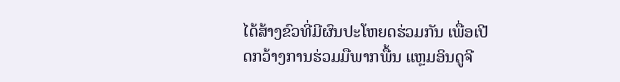ໄດ້ສ້າງຂົວທີ່ມີຜົນປະໂຫຍດຮ່ວມກັນ ເພື່ອເປີດກວ້າງການຮ່ວມມືພາກພື້ນ ແຫຼມອິນດູຈີ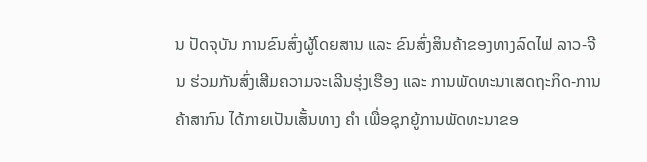ນ ປັດຈຸບັນ ການຂົນສົ່ງຜູ້ໂດຍສານ ແລະ ຂົນສົ່ງສິນຄ້າຂອງທາງລົດໄຟ ລາວ-ຈີນ ຮ່ວມກັນສົ່ງເສີມຄວາມຈະເລີນຮຸ່ງເຮືອງ ແລະ ການພັດທະນາເສດຖະກິດ-ການຄ້າສາກົນ ໄດ້ກາຍເປັນເສັ້ນທາງ ຄໍາ ເພື່ອຊຸກຍູ້ການພັດທະນາຂອ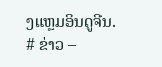ງແຫຼມອິນດູຈີນ.
# ຂ່າວ –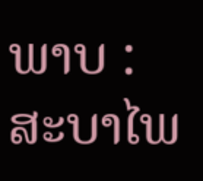ພາບ : ສະບາໄພ